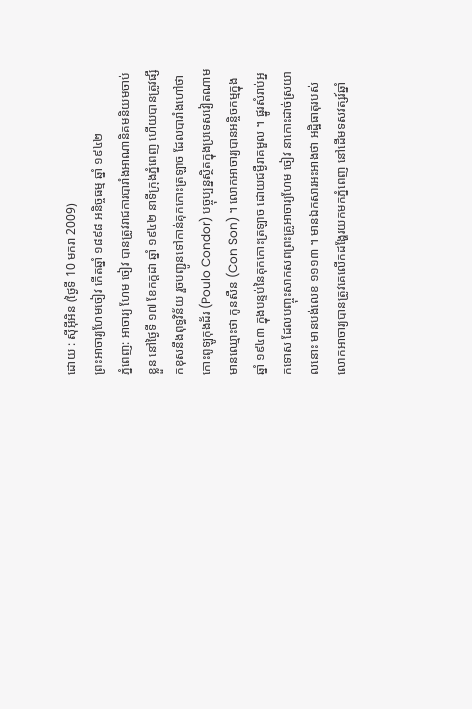ដោយ : ស៊ីអ៊ីអិន (ថ្ងៃទី 10 មករា 2009)
ព្រះអាចារ្យហែមចៀវ កើតឆ្នាំ ១៨៩៨ អនិច្ចធម្ម ឆ្នាំ ១៩៤២
ភ្នំពេញ: អាចារ្យ ហែម ចៀវ បានត្រូវរាជការបារាំងអាណានិគមនិយមចាប់ខ្លួន នៅថ្ងៃទី ១៧ ខែកក្តដា ឆ្នាំ ១៩៤២ នាទីក្រុងភ្នំពេញ ហើយបានត្រូវផ្សឹកខុសនឹងពុទ្ធវិន័យ រួចបញ្ជូនទៅកាន់គុកកោះត្រឡាច ដែលបារាំងហៅថា កោះពូឡូកុងដ័រ (Poulo Condor) បច្ចុប្បន្នស្ថិតក្នុងប្រទេសវៀតណាមមានឈ្មោះថា កូនសឺន (Con Son) ។ លោកអាចារ្យបានអន្ចិចកម្មក្នុងឆ្នាំ ១៩៤៣ ក្នុងបន្ទប់នៃគុកកោះត្រឡាច ដោយជម្ងឺរាគមួល ។ ផ្នូរសំរាប់អ្នកទោស ដែលបញ្ចុះសាកសពព្រះគ្រូអាចារ្យហែម ចៀវ នាកោះដាច់ស្រយាលនោះ មានបង់លេខ ១១១៣ ។ មានឯកសារអះអាងថា អដ្ឋិធាតុរបស់លោកអាចារ្យបានត្រូវគេលើកដង្ហែរយកមកភ្នំពេញ នៅដើមទសវត្សរ៍ឆ្នាំ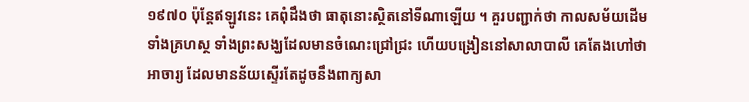១៩៧០ ប៉ុន្តែឥឡូវនេះ គេពុំដឹងថា ធាតុនោះស្ថិតនៅទីណាឡើយ ។ គួរបញ្ជាក់ថា កាលសម័យដើមទាំងគ្រហស្ថ ទាំងព្រះសង្ឃដែលមានចំណេះជ្រៅជ្រះ ហើយបង្រៀននៅសាលាបាលី គេតែងហៅថា អាចារ្យ ដែលមានន័យស្ទើរតែដូចនឹងពាក្យសា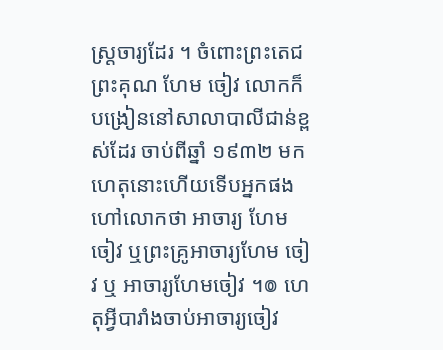ស្ត្រចារ្យដែរ ។ ចំពោះព្រះតេជព្រះគុណ ហែម ចៀវ លោកក៏បង្រៀននៅសាលាបាលីជាន់ខ្ពស់ដែរ ចាប់ពីឆ្នាំ ១៩៣២ មក ហេតុនោះហើយទើបអ្នកផងហៅលោកថា អាចារ្យ ហែម ចៀវ ឬព្រះគ្រូអាចារ្យហែម ចៀវ ឬ អាចារ្យហែមចៀវ ។៙ ហេតុអ្វីបារាំងចាប់អាចារ្យចៀវ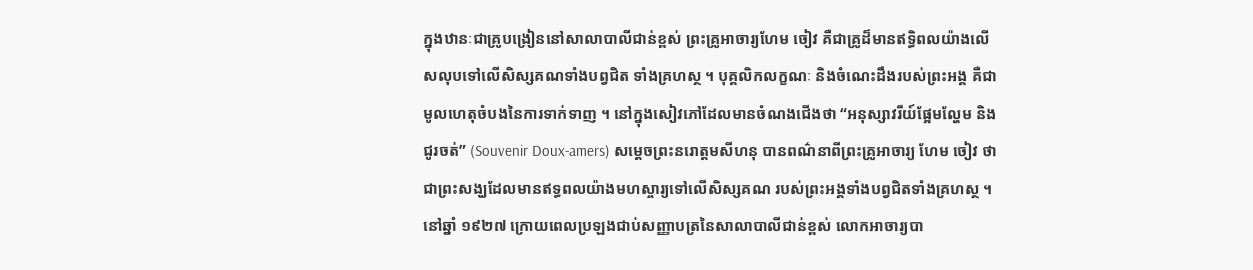ក្នុងឋានៈជាគ្រូបង្រៀននៅសាលាបាលីជាន់ខ្ពស់ ព្រះគ្រូអាចារ្យហែម ចៀវ គឺជាគ្រូដ៏មានឥទ្ធិពលយ៉ាងលើសលុបទៅលើសិស្សគណទាំងបព្វជិត ទាំងគ្រហស្ថ ។ បុគ្គលិកលក្ខណៈ និងចំណេះដឹងរបស់ព្រះអង្គ គឺជាមូលហេតុចំបងនៃការទាក់ទាញ ។ នៅក្នុងសៀវភៅដែលមានចំណងជើងថា “អនុស្សាវរីយ៍ផ្អែមល្ហែម និងជូរចត់” (Souvenir Doux-amers) សម្តេចព្រះនរោត្តមសីហនុ បានពណ៌នាពីព្រះគ្រូអាចារ្យ ហែម ចៀវ ថាជាព្រះសង្ឃដែលមានឥទ្ធពលយ៉ាងមហស្ចារ្យទៅលើសិស្សគណ របស់ព្រះអង្គទាំងបព្វជិតទាំងគ្រហស្ថ ។ នៅឆ្នាំ ១៩២៧ ក្រោយពេលប្រឡងជាប់សញ្ញាបត្រនៃសាលាបាលីជាន់ខ្ពស់ លោកអាចារ្យបា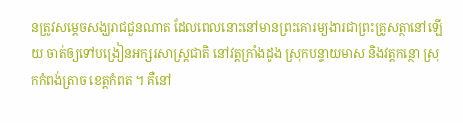នត្រូវសម្តេចសង្ឃរាជជួនណាត ដែលពេលនោះនៅមានព្រះគោរម្យងារជាព្រះគ្រូសត្ថានៅឡើយ ចាត់ឲ្យទៅបង្រៀនអក្សរសាស្ត្រជាតិ នៅវត្តក្រាំងដូង ស្រុកបន្ទាយមាស និងវត្តកន្ថោ ស្រុកកំពង់ត្រាច ខេត្តកំពត ។ គឺនៅ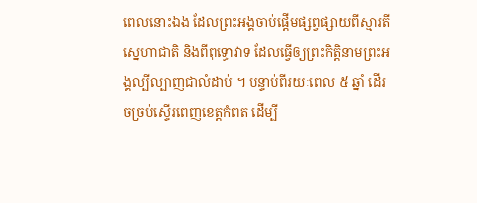ពេលនោះឯង ដែលព្រះអង្គចាប់ផ្តើមផ្សព្វផ្សាយពីស្មារតីស្នេហាជាតិ និងពីពុទ្ធោវាទ ដែលធ្វើឲ្យព្រះកិត្តិនាមព្រះអង្គល្បីល្បាញជាលំដាប់ ។ បន្ទាប់ពីរយៈពេល ៥ ឆ្នាំ ដើរចច្រប់ស្ទើរពេញខេត្តកំពត ដើម្បី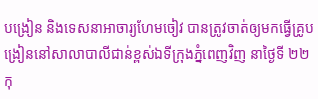បង្រៀន និងទេសនាអាចារ្យហែមចៀវ បានត្រូវចាត់ឲ្យមកធ្វើគ្រូបង្រៀននៅសាលាបាលីជាន់ខ្ពស់ឯទីក្រុងភ្នំពេញវិញ នាថ្ងៃទី ២២ កុ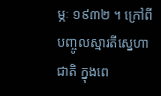ម្ភៈ ១៩៣២ ។ ក្រៅពីបញ្ចូលស្មារតីស្នេហាជាតិ ក្នុងពេ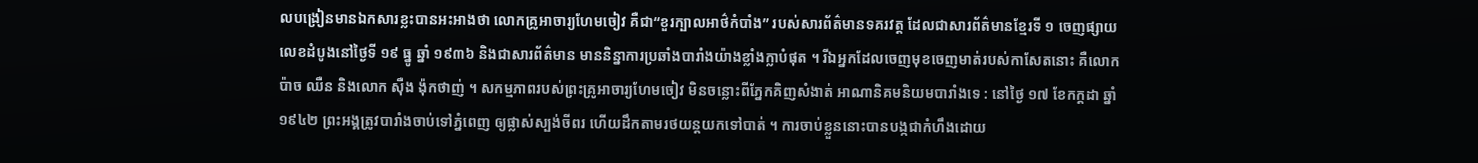លបង្រៀនមានឯកសារខ្លះបានអះអាងថា លោកគ្រូអាចារ្យហែមចៀវ គឺជា“ខួរក្បាលអាថ៌កំបាំង” របស់សារព័ត៌មានទគរវត្ត ដែលជាសារព័ត៌មានខ្មែរទី ១ ចេញផ្សាយលេខដំបូងនៅថ្ងៃទី ១៩ ធ្នូ ឆ្នាំ ១៩៣៦ និងជាសារព័ត៌មាន មាននិន្នាការប្រឆាំងបារាំងយ៉ាងខ្លាំងក្លាបំផុត ។ រីឯអ្នកដែលចេញមុខចេញមាត់របស់កាសែតនោះ គឺលោកប៉ាច ឈឺន និងលោក ស៊ឺង ង៉ុកថាញ់ ។ សកម្មភាពរបស់ព្រះគ្រូអាចារ្យហែមចៀវ មិនចន្លោះពីភ្នែកគិញសំងាត់ អាណានិគមនិយមបារាំងទេ : នៅថ្ងៃ ១៧ ខែកក្តដា ឆ្នាំ ១៩៤២ ព្រះអង្គត្រូវបារាំងចាប់ទៅភ្នំពេញ ឲ្យផ្លាស់ស្បង់ចីពរ ហើយដឹកតាមរថយន្តយកទៅបាត់ ។ ការចាប់ខ្លួននោះបានបង្កជាកំហឹងដោយ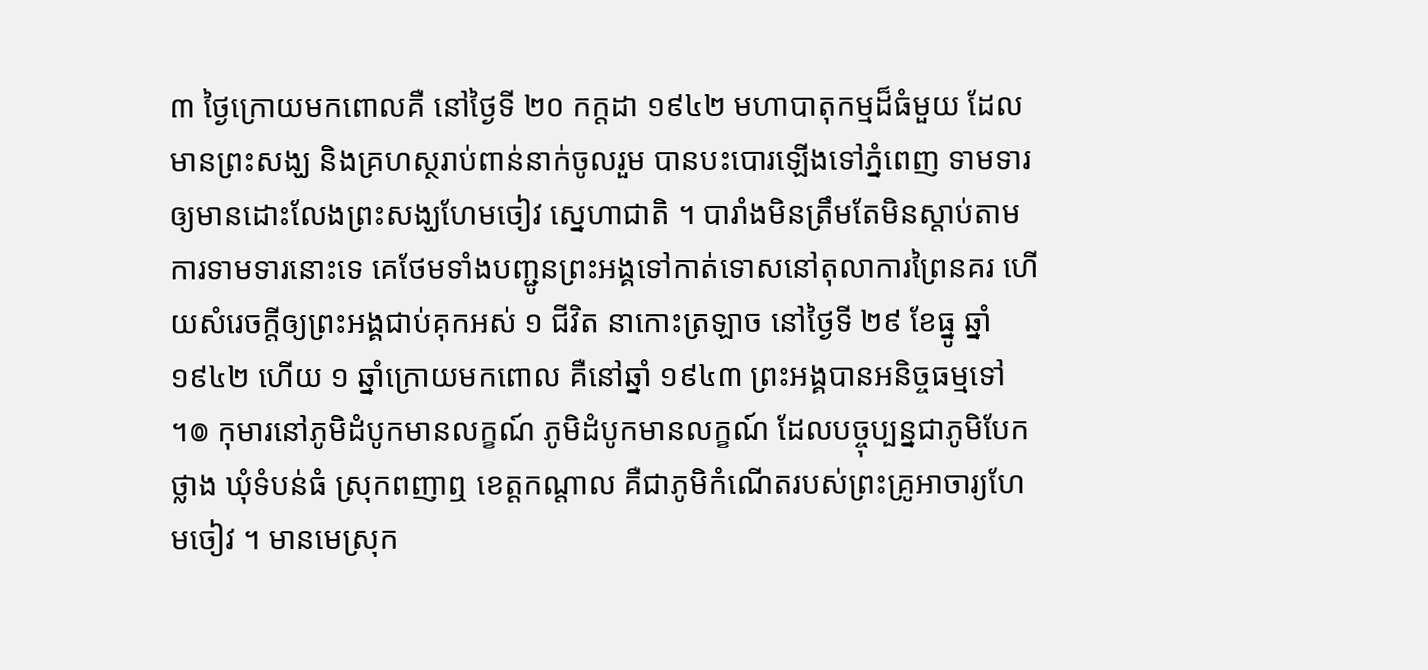៣ ថ្ងៃក្រោយមកពោលគឺ នៅថ្ងៃទី ២០ កក្តដា ១៩៤២ មហាបាតុកម្មដ៏ធំមួយ ដែលមានព្រះសង្ឃ និងគ្រហស្ថរាប់ពាន់នាក់ចូលរួម បានបះបោរឡើងទៅភ្នំពេញ ទាមទារឲ្យមានដោះលែងព្រះសង្ឃហែមចៀវ ស្នេហាជាតិ ។ បារាំងមិនត្រឹមតែមិនស្តាប់តាមការទាមទារនោះទេ គេថែមទាំងបញ្ជូនព្រះអង្គទៅកាត់ទោសនៅតុលាការព្រៃនគរ ហើយសំរេចក្តីឲ្យព្រះអង្គជាប់គុកអស់ ១ ជីវិត នាកោះត្រឡាច នៅថ្ងៃទី ២៩ ខែធ្នូ ឆ្នាំ ១៩៤២ ហើយ ១ ឆ្នាំក្រោយមកពោល គឺនៅឆ្នាំ ១៩៤៣ ព្រះអង្គបានអនិច្ចធម្មទៅ ។៙ កុមារនៅភូមិដំបូកមានលក្ខណ៍ ភូមិដំបូកមានលក្ខណ៍ ដែលបច្ចុប្បន្នជាភូមិបែកថ្លាង ឃុំទំបន់ធំ ស្រុកពញាឮ ខេត្តកណ្តាល គឺជាភូមិកំណើតរបស់ព្រះគ្រូអាចារ្យហែមចៀវ ។ មានមេស្រុក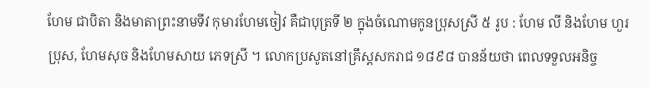ហែម ជាបិតា និងមាតាព្រះនាមទីវ កុមារហែមចៀវ គឺជាបុត្រទី ២ ក្នុងចំណោមកូនប្រុសស្រី ៥ រូប : ហែម លី និងហែម ហួរប្រុស, ហែមសុច និងហែមសាយ ភេទស្រី ។ លោកប្រសូតនៅគ្រឹស្តសករាជ ១៨៩៨ បានន័យថា ពេលទទួលអនិច្ច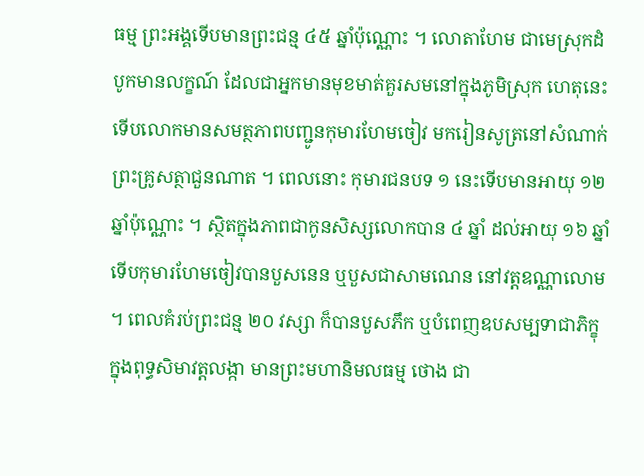ធម្ម ព្រះអង្គទើបមានព្រះជន្ម ៤៥ ឆ្នាំប៉ុណ្ណោះ ។ លោតាហែម ជាមេស្រុកដំបូកមានលក្ខណ៍ ដែលជាអ្នកមានមុខមាត់គួរសមនៅក្នុងភូមិស្រុក ហេតុនេះទើបលោកមានសមត្ថភាពបញ្ជូនកុមារហែមចៀវ មករៀនសូត្រនៅសំណាក់ព្រះគ្រូសត្ថាជួនណាត ។ ពេលនោះ កុមារជនបទ ១ នេះទើបមានអាយុ ១២ ឆ្នាំប៉ុណ្ណោះ ។ ស្ថិតក្នុងភាពជាកូនសិស្សលោកបាន ៤ ឆ្នាំ ដល់អាយុ ១៦ ឆ្នាំ ទើបកុមារហែមចៀវបានបួសនេន ឬបួសជាសាមណេន នៅវត្តឧណ្ណាលោម ។ ពេលគំរប់ព្រះជន្ម ២០ វស្សា ក៏បានបួសភឹក ឬបំពេញឧបសម្បទាជាភិក្ខុ ក្នុងពុទ្ធសិមាវត្តលង្កា មានព្រះមហានិមលធម្ម ថោង ជា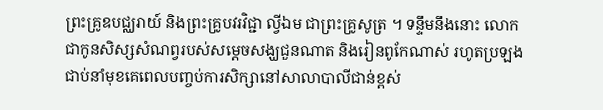ព្រះគ្រូឧបជ្ឈរាយ៍ និងព្រះគ្រូបវរវិជ្ជា ល្វីឯម ជាព្រះគ្រូសូត្រ ។ ទន្ទឹមនឹងនោះ លោកជាកូនសិស្សសំណព្វរបស់សម្តេចសង្ឃជួនណាត និងរៀនពូកែណាស់ រហូតប្រឡងជាប់នាំមុខគេពេលបញ្ចប់ការសិក្សានៅសាលាបាលីជាន់ខ្ពស់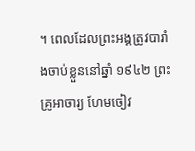។ ពេលដែលព្រះអង្គត្រូវបារាំងចាប់ខ្លួននៅឆ្នាំ ១៩៤២ ព្រះគ្រូអាចារ្យ ហែមចៀវ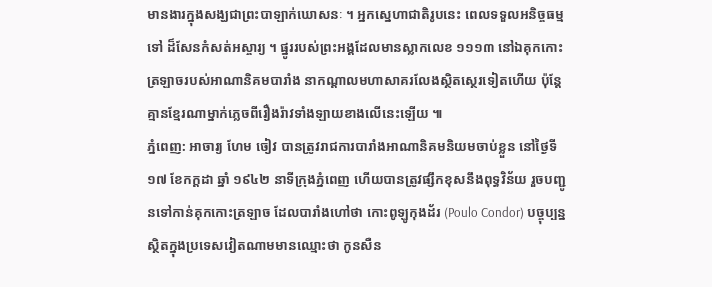មានងារក្នុងសង្ឃជាព្រះបាឡាក់ឃោសនៈ ។ អ្នកស្នេហាជាតិរូបនេះ ពេលទទួលអនិច្ចធម្មទៅ ដ៏សែនកំសត់អស្ចារ្យ ។ ផ្នូររបស់ព្រះអង្គដែលមានស្លាកលេខ ១១១៣ នៅឯគុកកោះត្រឡាចរបស់អាណានិគមបារាំង នាកណ្តាលមហាសាគរលែងស្ថិតស្ថេរទៀតហើយ ប៉ុន្តែគ្មានខ្មែរណាម្នាក់ភ្លេចពីរឿងរ៉ាវទាំងឡាយខាងលើនេះឡើយ ៕
ភ្នំពេញ: អាចារ្យ ហែម ចៀវ បានត្រូវរាជការបារាំងអាណានិគមនិយមចាប់ខ្លួន នៅថ្ងៃទី ១៧ ខែកក្តដា ឆ្នាំ ១៩៤២ នាទីក្រុងភ្នំពេញ ហើយបានត្រូវផ្សឹកខុសនឹងពុទ្ធវិន័យ រួចបញ្ជូនទៅកាន់គុកកោះត្រឡាច ដែលបារាំងហៅថា កោះពូឡូកុងដ័រ (Poulo Condor) បច្ចុប្បន្នស្ថិតក្នុងប្រទេសវៀតណាមមានឈ្មោះថា កូនសឺន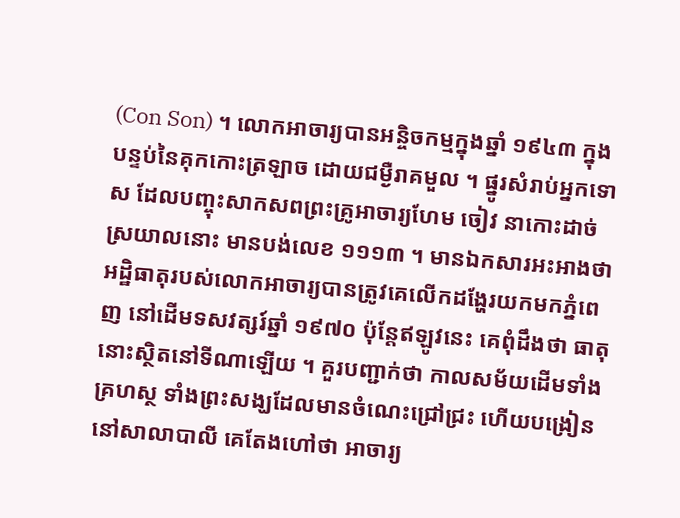(Con Son) ។ លោកអាចារ្យបានអន្ចិចកម្មក្នុងឆ្នាំ ១៩៤៣ ក្នុងបន្ទប់នៃគុកកោះត្រឡាច ដោយជម្ងឺរាគមួល ។ ផ្នូរសំរាប់អ្នកទោស ដែលបញ្ចុះសាកសពព្រះគ្រូអាចារ្យហែម ចៀវ នាកោះដាច់ស្រយាលនោះ មានបង់លេខ ១១១៣ ។ មានឯកសារអះអាងថា អដ្ឋិធាតុរបស់លោកអាចារ្យបានត្រូវគេលើកដង្ហែរយកមកភ្នំពេញ នៅដើមទសវត្សរ៍ឆ្នាំ ១៩៧០ ប៉ុន្តែឥឡូវនេះ គេពុំដឹងថា ធាតុនោះស្ថិតនៅទីណាឡើយ ។ គួរបញ្ជាក់ថា កាលសម័យដើមទាំងគ្រហស្ថ ទាំងព្រះសង្ឃដែលមានចំណេះជ្រៅជ្រះ ហើយបង្រៀននៅសាលាបាលី គេតែងហៅថា អាចារ្យ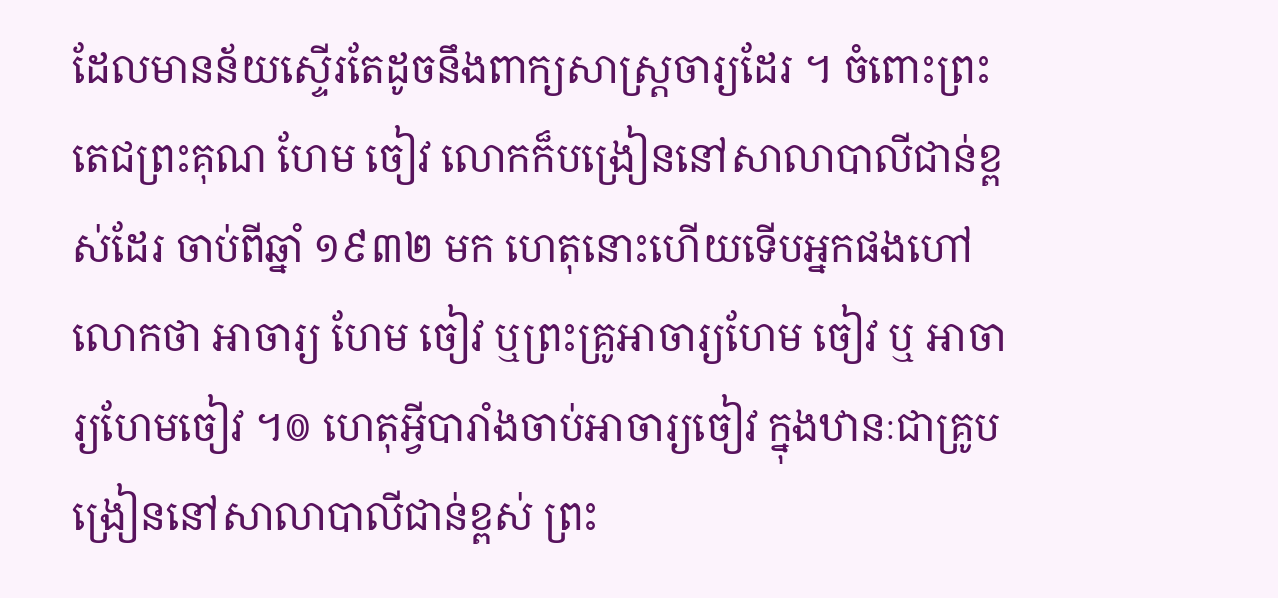ដែលមានន័យស្ទើរតែដូចនឹងពាក្យសាស្ត្រចារ្យដែរ ។ ចំពោះព្រះតេជព្រះគុណ ហែម ចៀវ លោកក៏បង្រៀននៅសាលាបាលីជាន់ខ្ពស់ដែរ ចាប់ពីឆ្នាំ ១៩៣២ មក ហេតុនោះហើយទើបអ្នកផងហៅលោកថា អាចារ្យ ហែម ចៀវ ឬព្រះគ្រូអាចារ្យហែម ចៀវ ឬ អាចារ្យហែមចៀវ ។៙ ហេតុអ្វីបារាំងចាប់អាចារ្យចៀវ ក្នុងឋានៈជាគ្រូបង្រៀននៅសាលាបាលីជាន់ខ្ពស់ ព្រះ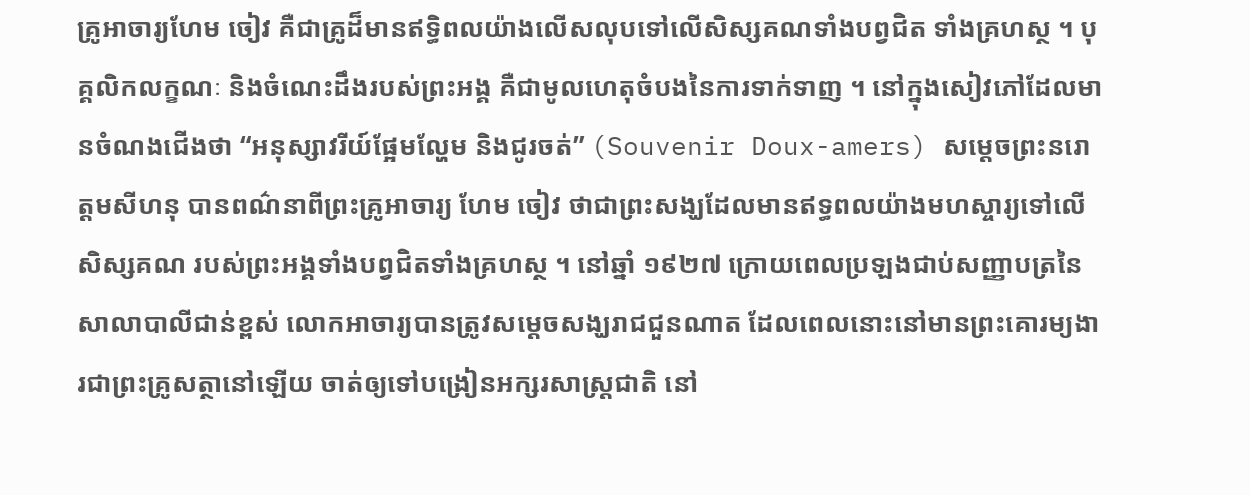គ្រូអាចារ្យហែម ចៀវ គឺជាគ្រូដ៏មានឥទ្ធិពលយ៉ាងលើសលុបទៅលើសិស្សគណទាំងបព្វជិត ទាំងគ្រហស្ថ ។ បុគ្គលិកលក្ខណៈ និងចំណេះដឹងរបស់ព្រះអង្គ គឺជាមូលហេតុចំបងនៃការទាក់ទាញ ។ នៅក្នុងសៀវភៅដែលមានចំណងជើងថា “អនុស្សាវរីយ៍ផ្អែមល្ហែម និងជូរចត់” (Souvenir Doux-amers) សម្តេចព្រះនរោត្តមសីហនុ បានពណ៌នាពីព្រះគ្រូអាចារ្យ ហែម ចៀវ ថាជាព្រះសង្ឃដែលមានឥទ្ធពលយ៉ាងមហស្ចារ្យទៅលើសិស្សគណ របស់ព្រះអង្គទាំងបព្វជិតទាំងគ្រហស្ថ ។ នៅឆ្នាំ ១៩២៧ ក្រោយពេលប្រឡងជាប់សញ្ញាបត្រនៃសាលាបាលីជាន់ខ្ពស់ លោកអាចារ្យបានត្រូវសម្តេចសង្ឃរាជជួនណាត ដែលពេលនោះនៅមានព្រះគោរម្យងារជាព្រះគ្រូសត្ថានៅឡើយ ចាត់ឲ្យទៅបង្រៀនអក្សរសាស្ត្រជាតិ នៅ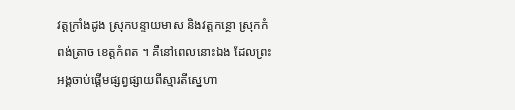វត្តក្រាំងដូង ស្រុកបន្ទាយមាស និងវត្តកន្ថោ ស្រុកកំពង់ត្រាច ខេត្តកំពត ។ គឺនៅពេលនោះឯង ដែលព្រះអង្គចាប់ផ្តើមផ្សព្វផ្សាយពីស្មារតីស្នេហា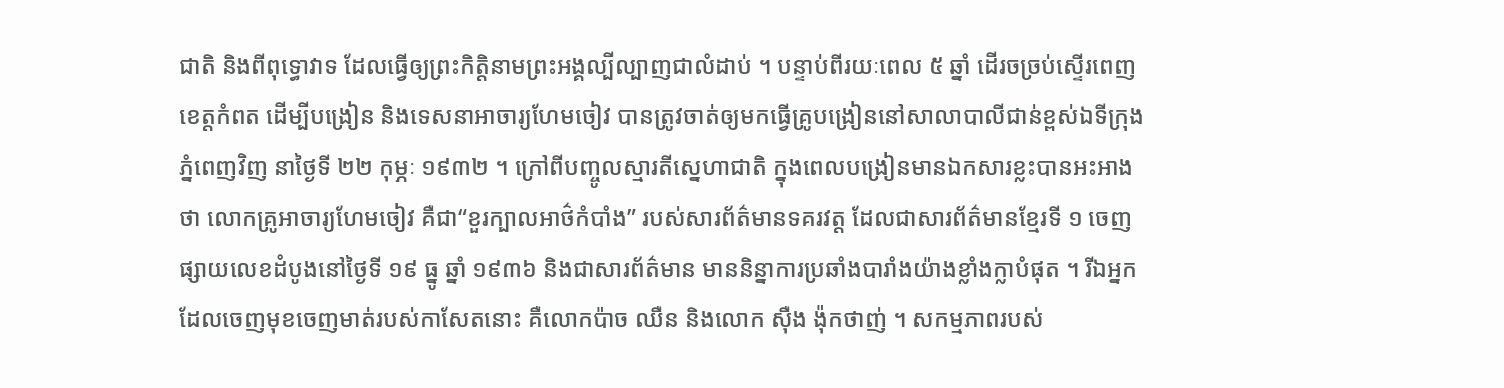ជាតិ និងពីពុទ្ធោវាទ ដែលធ្វើឲ្យព្រះកិត្តិនាមព្រះអង្គល្បីល្បាញជាលំដាប់ ។ បន្ទាប់ពីរយៈពេល ៥ ឆ្នាំ ដើរចច្រប់ស្ទើរពេញខេត្តកំពត ដើម្បីបង្រៀន និងទេសនាអាចារ្យហែមចៀវ បានត្រូវចាត់ឲ្យមកធ្វើគ្រូបង្រៀននៅសាលាបាលីជាន់ខ្ពស់ឯទីក្រុងភ្នំពេញវិញ នាថ្ងៃទី ២២ កុម្ភៈ ១៩៣២ ។ ក្រៅពីបញ្ចូលស្មារតីស្នេហាជាតិ ក្នុងពេលបង្រៀនមានឯកសារខ្លះបានអះអាងថា លោកគ្រូអាចារ្យហែមចៀវ គឺជា“ខួរក្បាលអាថ៌កំបាំង” របស់សារព័ត៌មានទគរវត្ត ដែលជាសារព័ត៌មានខ្មែរទី ១ ចេញផ្សាយលេខដំបូងនៅថ្ងៃទី ១៩ ធ្នូ ឆ្នាំ ១៩៣៦ និងជាសារព័ត៌មាន មាននិន្នាការប្រឆាំងបារាំងយ៉ាងខ្លាំងក្លាបំផុត ។ រីឯអ្នកដែលចេញមុខចេញមាត់របស់កាសែតនោះ គឺលោកប៉ាច ឈឺន និងលោក ស៊ឺង ង៉ុកថាញ់ ។ សកម្មភាពរបស់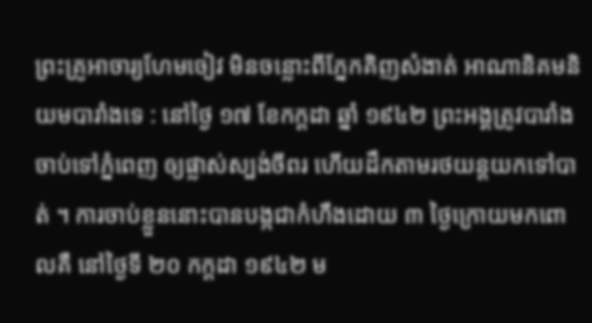ព្រះគ្រូអាចារ្យហែមចៀវ មិនចន្លោះពីភ្នែកគិញសំងាត់ អាណានិគមនិយមបារាំងទេ : នៅថ្ងៃ ១៧ ខែកក្តដា ឆ្នាំ ១៩៤២ ព្រះអង្គត្រូវបារាំងចាប់ទៅភ្នំពេញ ឲ្យផ្លាស់ស្បង់ចីពរ ហើយដឹកតាមរថយន្តយកទៅបាត់ ។ ការចាប់ខ្លួននោះបានបង្កជាកំហឹងដោយ ៣ ថ្ងៃក្រោយមកពោលគឺ នៅថ្ងៃទី ២០ កក្តដា ១៩៤២ ម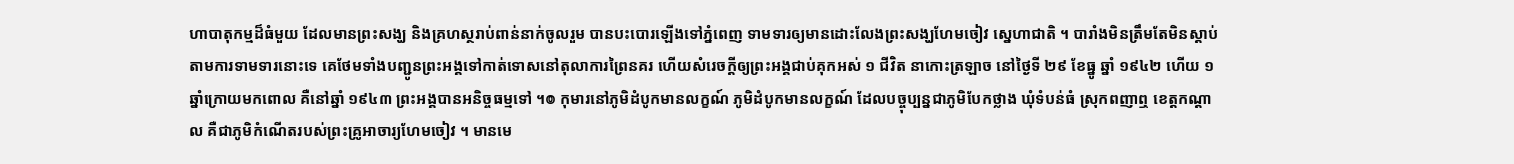ហាបាតុកម្មដ៏ធំមួយ ដែលមានព្រះសង្ឃ និងគ្រហស្ថរាប់ពាន់នាក់ចូលរួម បានបះបោរឡើងទៅភ្នំពេញ ទាមទារឲ្យមានដោះលែងព្រះសង្ឃហែមចៀវ ស្នេហាជាតិ ។ បារាំងមិនត្រឹមតែមិនស្តាប់តាមការទាមទារនោះទេ គេថែមទាំងបញ្ជូនព្រះអង្គទៅកាត់ទោសនៅតុលាការព្រៃនគរ ហើយសំរេចក្តីឲ្យព្រះអង្គជាប់គុកអស់ ១ ជីវិត នាកោះត្រឡាច នៅថ្ងៃទី ២៩ ខែធ្នូ ឆ្នាំ ១៩៤២ ហើយ ១ ឆ្នាំក្រោយមកពោល គឺនៅឆ្នាំ ១៩៤៣ ព្រះអង្គបានអនិច្ចធម្មទៅ ។៙ កុមារនៅភូមិដំបូកមានលក្ខណ៍ ភូមិដំបូកមានលក្ខណ៍ ដែលបច្ចុប្បន្នជាភូមិបែកថ្លាង ឃុំទំបន់ធំ ស្រុកពញាឮ ខេត្តកណ្តាល គឺជាភូមិកំណើតរបស់ព្រះគ្រូអាចារ្យហែមចៀវ ។ មានមេ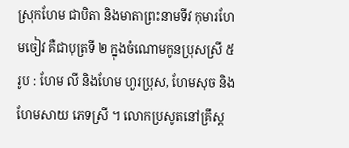ស្រុកហែម ជាបិតា និងមាតាព្រះនាមទីវ កុមារហែមចៀវ គឺជាបុត្រទី ២ ក្នុងចំណោមកូនប្រុសស្រី ៥ រូប : ហែម លី និងហែម ហួរប្រុស, ហែមសុច និងហែមសាយ ភេទស្រី ។ លោកប្រសូតនៅគ្រឹស្ត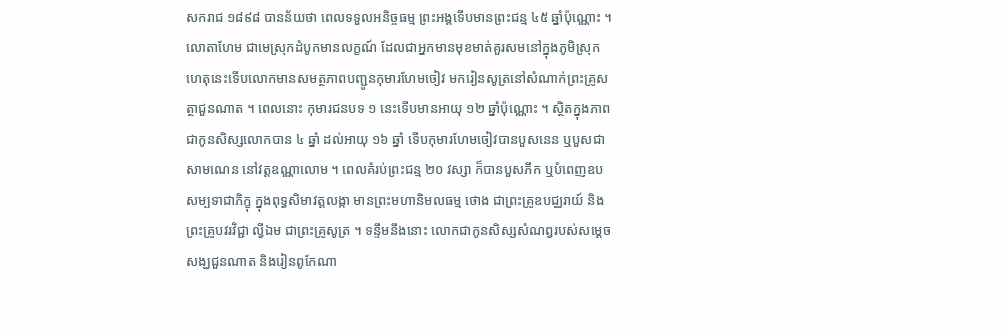សករាជ ១៨៩៨ បានន័យថា ពេលទទួលអនិច្ចធម្ម ព្រះអង្គទើបមានព្រះជន្ម ៤៥ ឆ្នាំប៉ុណ្ណោះ ។ លោតាហែម ជាមេស្រុកដំបូកមានលក្ខណ៍ ដែលជាអ្នកមានមុខមាត់គួរសមនៅក្នុងភូមិស្រុក ហេតុនេះទើបលោកមានសមត្ថភាពបញ្ជូនកុមារហែមចៀវ មករៀនសូត្រនៅសំណាក់ព្រះគ្រូសត្ថាជួនណាត ។ ពេលនោះ កុមារជនបទ ១ នេះទើបមានអាយុ ១២ ឆ្នាំប៉ុណ្ណោះ ។ ស្ថិតក្នុងភាពជាកូនសិស្សលោកបាន ៤ ឆ្នាំ ដល់អាយុ ១៦ ឆ្នាំ ទើបកុមារហែមចៀវបានបួសនេន ឬបួសជាសាមណេន នៅវត្តឧណ្ណាលោម ។ ពេលគំរប់ព្រះជន្ម ២០ វស្សា ក៏បានបួសភឹក ឬបំពេញឧបសម្បទាជាភិក្ខុ ក្នុងពុទ្ធសិមាវត្តលង្កា មានព្រះមហានិមលធម្ម ថោង ជាព្រះគ្រូឧបជ្ឈរាយ៍ និងព្រះគ្រូបវរវិជ្ជា ល្វីឯម ជាព្រះគ្រូសូត្រ ។ ទន្ទឹមនឹងនោះ លោកជាកូនសិស្សសំណព្វរបស់សម្តេចសង្ឃជួនណាត និងរៀនពូកែណា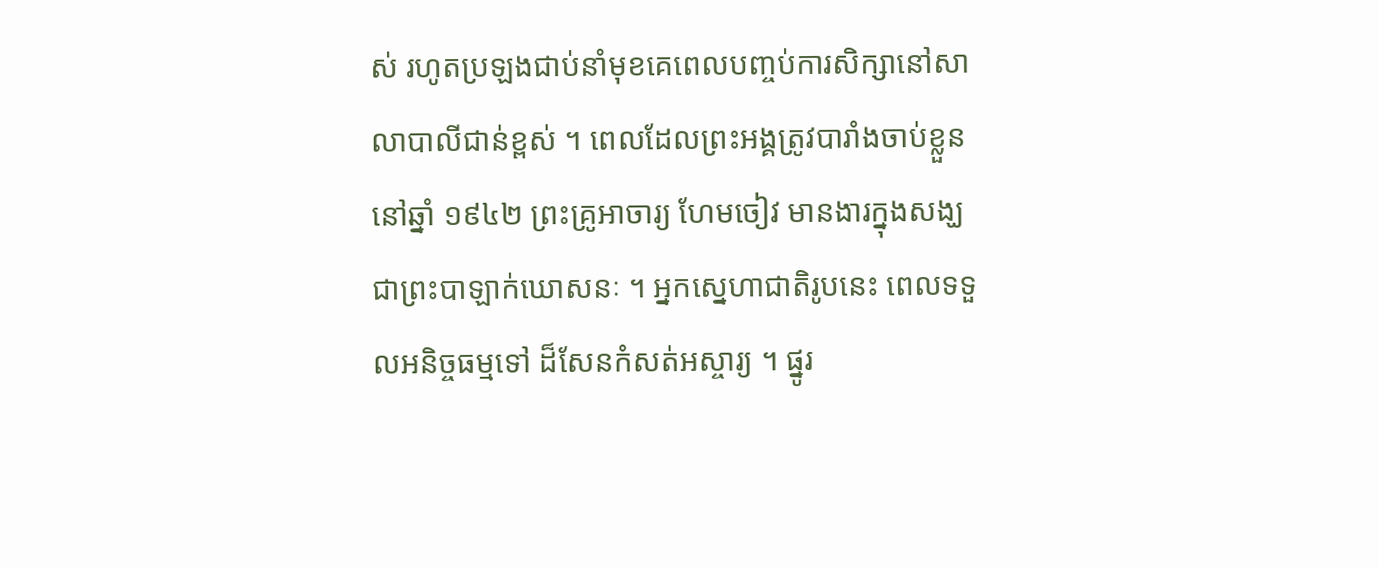ស់ រហូតប្រឡងជាប់នាំមុខគេពេលបញ្ចប់ការសិក្សានៅសាលាបាលីជាន់ខ្ពស់ ។ ពេលដែលព្រះអង្គត្រូវបារាំងចាប់ខ្លួននៅឆ្នាំ ១៩៤២ ព្រះគ្រូអាចារ្យ ហែមចៀវ មានងារក្នុងសង្ឃជាព្រះបាឡាក់ឃោសនៈ ។ អ្នកស្នេហាជាតិរូបនេះ ពេលទទួលអនិច្ចធម្មទៅ ដ៏សែនកំសត់អស្ចារ្យ ។ ផ្នូរ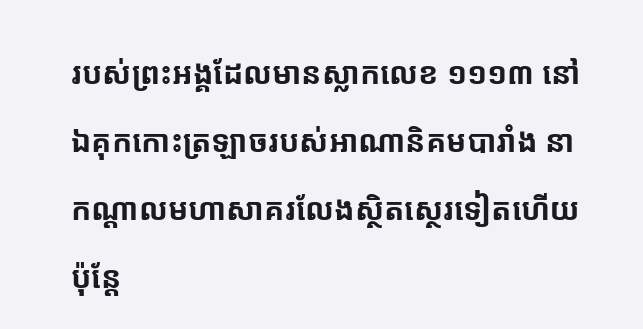របស់ព្រះអង្គដែលមានស្លាកលេខ ១១១៣ នៅឯគុកកោះត្រឡាចរបស់អាណានិគមបារាំង នាកណ្តាលមហាសាគរលែងស្ថិតស្ថេរទៀតហើយ ប៉ុន្តែ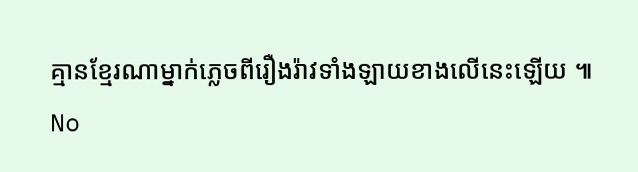គ្មានខ្មែរណាម្នាក់ភ្លេចពីរឿងរ៉ាវទាំងឡាយខាងលើនេះឡើយ ៕
No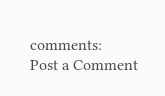comments:
Post a Comment